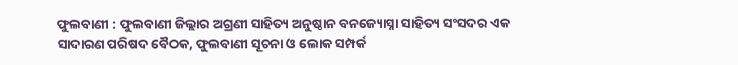ଫୁଲବାଣୀ : ଫୁଲବାଣୀ ଜିଲ୍ଲାର ଅଗ୍ରଣୀ ସାହିତ୍ୟ ଅନୁଷ୍ଠାନ ବନଜ୍ୟୋସ୍ନା ସାହିତ୍ୟ ସଂସଦର ଏକ ସାଦାରଣ ପରିଷଦ ବୈଠକ, ଫୁଲବାଣୀ ସୂଚନା ଓ ଲୋକ ସମ୍ପର୍କ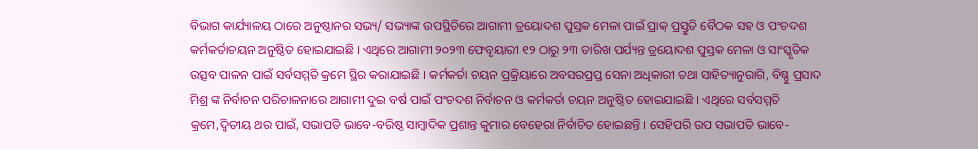ବିଭାଗ କାର୍ଯ୍ୟାଳୟ ଠାରେ ଅନୁଷ୍ଠାନର ସଭ୍ୟ/ ସଭ୍ୟାଙ୍କ ଉପସ୍ଥିତିରେ ଆଗାମୀ ତ୍ରୟୋଦଶ ପୁସ୍ତକ ମେଳା ପାଇଁ ପ୍ରାକ୍ ପ୍ରସ୍ତୁତି ବୈଠକ ସହ ଓ ପଂଚଦଶ କର୍ମକର୍ତାଚୟନ ଅନୁଷ୍ଠିତ ହୋଇଯାଇଛି । ଏଥିରେ ଆଗାମୀ ୨୦୨୩ ଫେବୃୟାରୀ ୧୨ ଠାରୁ ୨୩ ତାରିଖ ପର୍ଯ୍ୟନ୍ତ ତ୍ରୟୋଦଶ ପୁସ୍ତକ ମେଳା ଓ ସାଂସ୍କୃତିକ ଉତ୍ସବ ପାଳନ ପାଇଁ ସର୍ବସମ୍ମତି କ୍ରମେ ସ୍ଥିର କରାଯାଇଛି । କର୍ମକର୍ତା ଚୟନ ପ୍ରକ୍ରିୟାରେ ଅବସରପ୍ରପ୍ତ ସେନା ଅଧିକାରୀ ତଥା ସାହିତ୍ୟାନୁରାଗି, ବିଷ୍ଣୁ ପ୍ରସାଦ ମିଶ୍ର ଙ୍କ ନିର୍ବାଚନ ପରିଚାଳନାରେ ଆଗାମୀ ଦୁଇ ବର୍ଷ ପାଇଁ ପଂଚଦଶ ନିର୍ବାଚନ ଓ କର୍ମକର୍ତା ଚୟନ ଅନୁଷ୍ଠିତ ହୋଇଯାଇଛି । ଏଥିରେ ସର୍ବସମ୍ମତି କ୍ରମେ,ଦ୍ୱିତୀୟ ଥର ପାଇଁ, ସଭାପତି ଭାବେ-ବରିଷ୍ଠ ସାମ୍ବାଦିକ ପ୍ରଶାନ୍ତ କୁମାର ବେହେରା ନିର୍ବାଚିତ ହୋଇଛନ୍ତି । ସେହିପରି ଉପ ସଭାପତି ଭାବେ-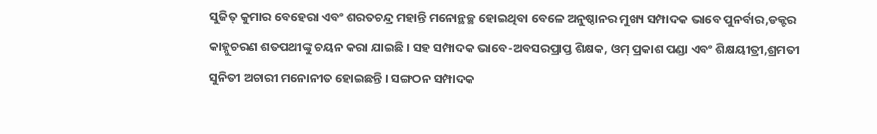ସୁଜିତ୍ କୁମାର ବେହେରା ଏବଂ ଶରତଚନ୍ଦ୍ର ମହାନ୍ତି ମନୋନ୍ଥଚ୍ଛ ହୋଇଥିବା ବେଳେ ଅନୁଷ୍ଠାନର ମୁଖ୍ୟ ସମ୍ପାଦକ ଭାବେ ପୁନର୍ବାର,ଡକ୍ଟର କାହ୍ନୁଚରଣ ଶତପଥୀଙ୍କୁ ଚୟନ କରା ଯାଇଛି । ସହ ସମ୍ପାଦକ ଭାବେ-ଅବସରପ୍ରାପ୍ତ ଶିକ୍ଷକ, ଓମ୍ ପ୍ରକାଶ ପଣ୍ଡା ଏବଂ ଶିକ୍ଷୟୀତ୍ରୀ,ଶ୍ରମତୀ ସୁନିତୀ ଅଚାରୀ ମନୋନୀତ ହୋଇଛନ୍ତି । ସଙ୍ଗଠନ ସମ୍ପାଦକ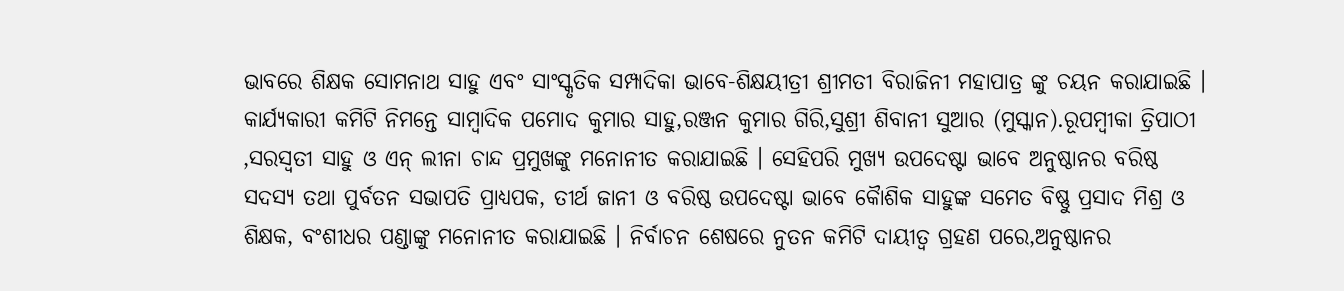ଭାବରେ ଶିକ୍ଷକ ସୋମନାଥ ସାହୁ ଏବଂ ସାଂସ୍କୃତିକ ସମ୍ପାଦିକା ଭାବେ-ଶିକ୍ଷୟୀତ୍ରୀ ଶ୍ରୀମତୀ ବିରାଜିନୀ ମହାପାତ୍ର ଙ୍କୁ ଚୟନ କରାଯାଇଛି । କାର୍ଯ୍ୟକାରୀ କମିଟି ନିମନ୍ତେ ସାମ୍ବାଦିକ ପମୋଦ କୁମାର ସାହୁ,ରଞ୍ଜନ କୁମାର ଗିରି,ସୁଶ୍ରୀ ଶିବାନୀ ସୁଆର (ମୁସ୍କାନ).ରୂପମ୍ବୀକା ତ୍ରିପାଠୀ ,ସରସ୍ୱତୀ ସାହୁ ଓ ଏନ୍ ଲୀନା ଚାନ୍ଦ ପ୍ରମୁଖଙ୍କୁ ମନୋନୀତ କରାଯାଇଛି । ସେହିପରି ମୁଖ୍ୟ ଉପଦେଷ୍ଟା ଭାବେ ଅନୁଷ୍ଠାନର ବରିଷ୍ଠ ସଦସ୍ୟ ତଥା ପୁର୍ବତନ ସଭାପତି ପ୍ରାଧ୍ୟପକ, ତୀର୍ଥ ଜାନୀ ଓ ବରିଷ୍ଠ ଉପଦେଷ୍ଟା ଭାବେ କୈାଶିକ ସାହୁଙ୍କ ସମେତ ବିଷ୍ଣୁ ପ୍ରସାଦ ମିଶ୍ର ଓ ଶିକ୍ଷକ, ବଂଶୀଧର ପଣ୍ଡାଙ୍କୁ ମନୋନୀତ କରାଯାଇଛି । ନିର୍ବାଚନ ଶେଷରେ ନୁତନ କମିଟି ଦାୟୀତ୍ୱ ଗ୍ରହଣ ପରେ,ଅନୁଷ୍ଠାନର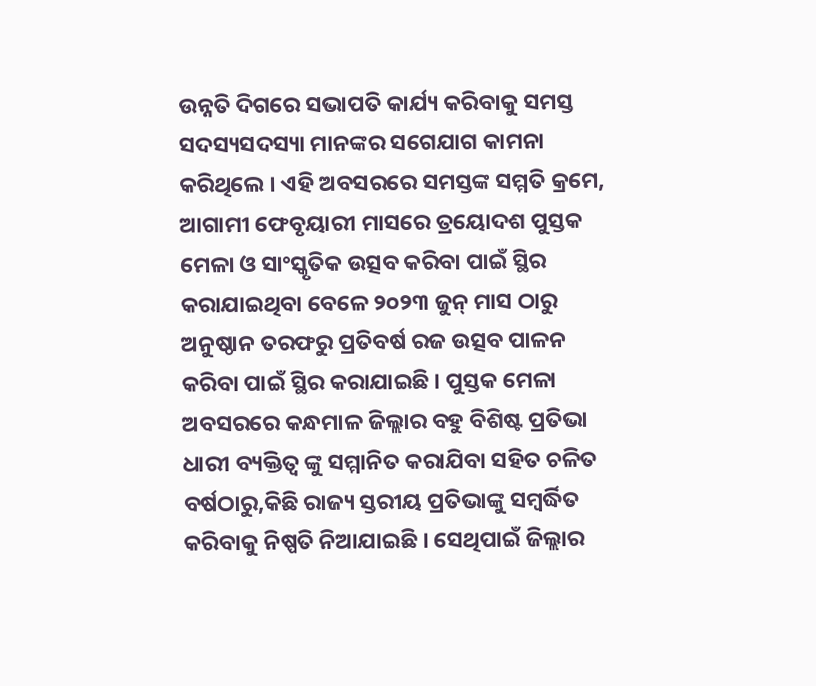ଉନ୍ନତି ଦିଗରେ ସଭାପତି କାର୍ଯ୍ୟ କରିବାକୁ ସମସ୍ତ ସଦସ୍ୟସଦସ୍ୟା ମାନଙ୍କର ସଗେଯାଗ କାମନା କରିଥିଲେ । ଏହି ଅବସରରେ ସମସ୍ତଙ୍କ ସମ୍ମତି କ୍ରମେ, ଆଗାମୀ ଫେବୃୟାରୀ ମାସରେ ତ୍ରୟୋଦଶ ପୁସ୍ତକ ମେଳା ଓ ସାଂସ୍କୃତିକ ଉତ୍ସବ କରିବା ପାଇଁ ସ୍ଥିର କରାଯାଇଥିବା ବେଳେ ୨୦୨୩ ଜୁନ୍ ମାସ ଠାରୁ ଅନୁଷ୍ଠାନ ତରଫରୁ ପ୍ରତିବର୍ଷ ରଜ ଉତ୍ସବ ପାଳନ କରିବା ପାଇଁ ସ୍ଥିର କରାଯାଇଛି । ପୁସ୍ତକ ମେଳା ଅବସରରେ କନ୍ଧମାଳ ଜିଲ୍ଲାର ବହୁ ବିଶିଷ୍ଟ ପ୍ରତିଭା ଧାରୀ ବ୍ୟକ୍ତିତ୍ୱ ଙ୍କୁ ସମ୍ମାନିତ କରାଯିବା ସହିତ ଚଳିତ ବର୍ଷଠାରୁ,କିଛି ରାଜ୍ୟ ସ୍ତରୀୟ ପ୍ରତିଭାଙ୍କୁ ସମ୍ବର୍ଦ୍ଧିତ କରିବାକୁ ନିଷ୍ପତି ନିଆଯାଇଛି । ସେଥିପାଇଁ ଜିଲ୍ଲାର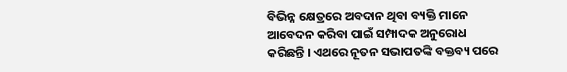ବିଭିନ୍ନ କ୍ଷେତ୍ରରେ ଅବଦାନ ଥିବା ବ୍ୟକ୍ତି ମାନେ ଆବେଦନ କରିବା ପାଇଁ ସମ୍ପାଦକ ଅନୁରୋଧ କରିଛନ୍ତି । ଏଥରେ ନୂତନ ସଭାପତଙ୍କି ବକ୍ତବ୍ୟ ପରେ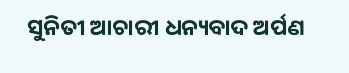ସୁନିତୀ ଆଚାରୀ ଧନ୍ୟବାଦ ଅର୍ପଣ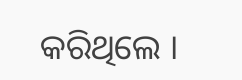କରିଥିଲେ ।